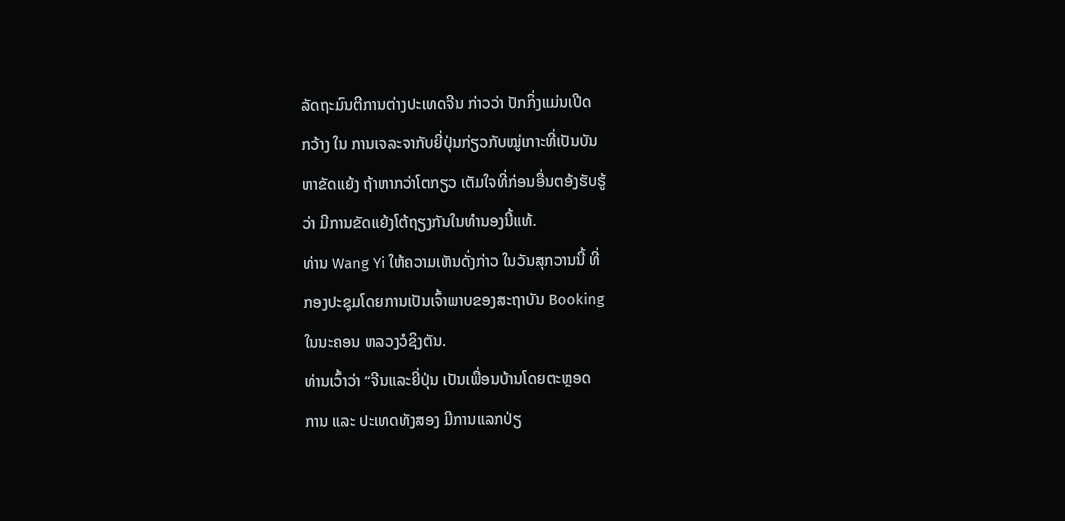ລັດຖະມົນຕີການຕ່າງປະເທດຈີນ ກ່າວວ່າ ປັກກິ່ງແມ່ນເປີດ
ກວ້າງ ໃນ ການເຈລະຈາກັບຍີ່ປຸ່ນກ່ຽວກັບໝູ່ເກາະທີ່ເປັນບັນ
ຫາຂັດແຍ້ງ ຖ້າຫາກວ່າໂຕກຽວ ເຕັມໃຈທີ່ກ່ອນອື່ນຕອ້ງຮັບຮູ້
ວ່າ ມີການຂັດແຍ້ງໂຕ້ຖຽງກັນໃນທຳນອງນີ້ແທ້.
ທ່ານ Wang Yi ໃຫ້ຄວາມເຫັນດັ່ງກ່າວ ໃນວັນສຸກວານນີ້ ທີ່
ກອງປະຊຸມໂດຍການເປັນເຈົ້າພາບຂອງສະຖາບັນ Booking
ໃນນະຄອນ ຫລວງວໍຊິງຕັນ.
ທ່ານເວົ້າວ່າ “ຈີນແລະຍີ່ປຸ່ນ ເປັນເພື່ອນບ້ານໂດຍຕະຫຼອດ
ການ ແລະ ປະເທດທັງສອງ ມີການແລກປ່ຽ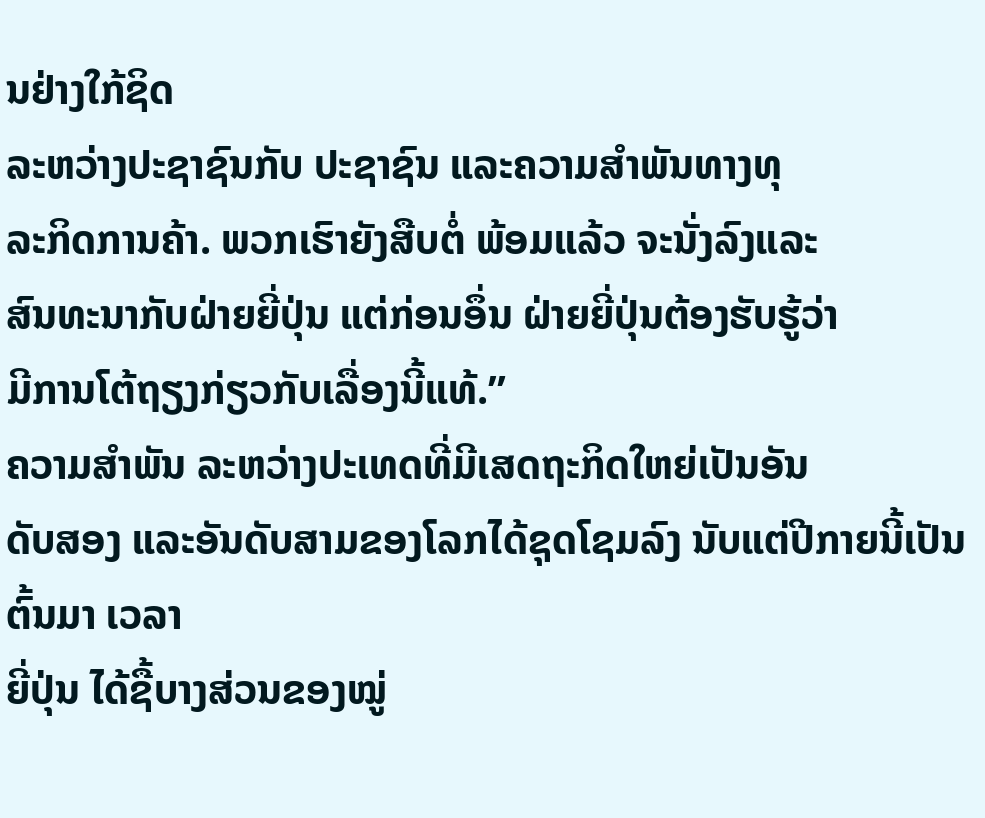ນຢ່າງໃກ້ຊິດ
ລະຫວ່າງປະຊາຊົນກັບ ປະຊາຊົນ ແລະຄວາມສໍາພັນທາງທຸ
ລະກິດການຄ້າ. ພວກເຮົາຍັງສືບຕໍ່ ພ້ອມແລ້ວ ຈະນັ່ງລົງແລະ
ສົນທະນາກັບຝ່າຍຍີ່ປຸ່ນ ແຕ່ກ່ອນອຶ່ນ ຝ່າຍຍີ່ປຸ່ນຕ້ອງຮັບຮູ້ວ່າ
ມີການໂຕ້ຖຽງກ່ຽວກັບເລື່ອງນີ້ແທ້.”
ຄວາມສຳພັນ ລະຫວ່າງປະເທດທີ່ມີເສດຖະກິດໃຫຍ່ເປັນອັນ
ດັບສອງ ແລະອັນດັບສາມຂອງໂລກໄດ້ຊຸດໂຊມລົງ ນັບແຕ່ປີກາຍນີ້ເປັນຕົ້ນມາ ເວລາ
ຍີ່ປຸ່ນ ໄດ້ຊື້ບາງສ່ວນຂອງໝູ່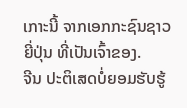ເກາະນີ້ ຈາກເອກກະຊົນຊາວຍີ່ປຸ່ນ ທີ່ເປັນເຈົ້າຂອງ.
ຈີນ ປະຕິເສດບໍ່ຍອມຮັບຮູ້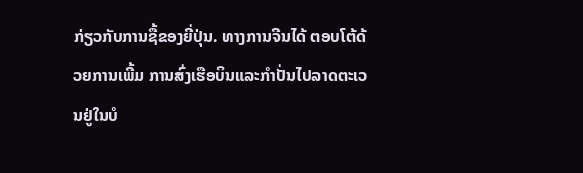ກ່ຽວກັບການຊື້ຂອງຍີ່ປຸ່ນ. ທາງການຈີນໄດ້ ຕອບໂຕ້ດ້ວຍການເພີ້ມ ການສົ່ງເຮືອບິນແລະກຳປັ່ນໄປລາດຕະເວນຢູ່ໃນບໍ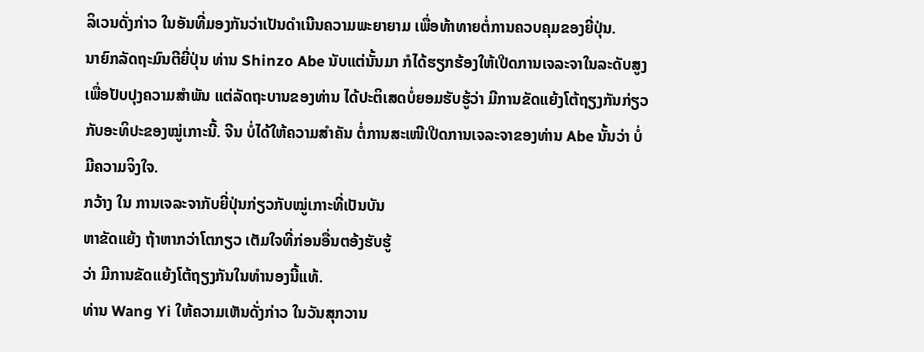ລິເວນດັ່ງກ່າວ ໃນອັນທີ່ມອງກັນວ່າເປັນດຳເນີນຄວາມພະຍາຍາມ ເພື່ອທ້າທາຍຕໍ່ການຄວບຄຸມຂອງຍີ່ປຸ່ນ.
ນາຍົກລັດຖະມົນຕີຍີ່ປຸ່ນ ທ່ານ Shinzo Abe ນັບແຕ່ນັ້ນມາ ກໍໄດ້ຮຽກຮ້ອງໃຫ້ເປີດການເຈລະຈາໃນລະດັບສູງ ເພື່ອປັບປຸງຄວາມສໍາພັນ ແຕ່ລັດຖະບານຂອງທ່ານ ໄດ້ປະຕິເສດບໍ່ຍອມຮັບຮູ້ວ່າ ມີການຂັດແຍ້ງໂຕ້ຖຽງກັນກ່ຽວກັບອະທິປະຂອງໝູ່ເກາະນີ້. ຈີນ ບໍ່ໄດ້ໃຫ້ຄວາມສຳຄັນ ຕໍ່ການສະເໜີເປີດການເຈລະຈາຂອງທ່ານ Abe ນັ້ນວ່າ ບໍ່ມີຄວາມຈິງໃຈ.
ກວ້າງ ໃນ ການເຈລະຈາກັບຍີ່ປຸ່ນກ່ຽວກັບໝູ່ເກາະທີ່ເປັນບັນ
ຫາຂັດແຍ້ງ ຖ້າຫາກວ່າໂຕກຽວ ເຕັມໃຈທີ່ກ່ອນອື່ນຕອ້ງຮັບຮູ້
ວ່າ ມີການຂັດແຍ້ງໂຕ້ຖຽງກັນໃນທຳນອງນີ້ແທ້.
ທ່ານ Wang Yi ໃຫ້ຄວາມເຫັນດັ່ງກ່າວ ໃນວັນສຸກວານ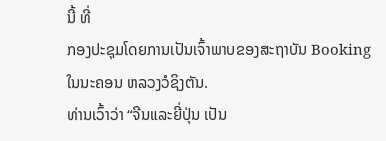ນີ້ ທີ່
ກອງປະຊຸມໂດຍການເປັນເຈົ້າພາບຂອງສະຖາບັນ Booking
ໃນນະຄອນ ຫລວງວໍຊິງຕັນ.
ທ່ານເວົ້າວ່າ “ຈີນແລະຍີ່ປຸ່ນ ເປັນ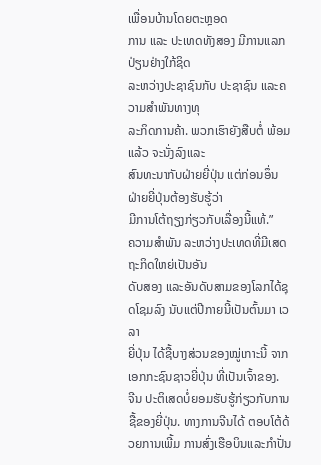ເພື່ອນບ້ານໂດຍຕະຫຼອດ
ການ ແລະ ປະເທດທັງສອງ ມີການແລກປ່ຽນຢ່າງໃກ້ຊິດ
ລະຫວ່າງປະຊາຊົນກັບ ປະຊາຊົນ ແລະຄວາມສໍາພັນທາງທຸ
ລະກິດການຄ້າ. ພວກເຮົາຍັງສືບຕໍ່ ພ້ອມແລ້ວ ຈະນັ່ງລົງແລະ
ສົນທະນາກັບຝ່າຍຍີ່ປຸ່ນ ແຕ່ກ່ອນອຶ່ນ ຝ່າຍຍີ່ປຸ່ນຕ້ອງຮັບຮູ້ວ່າ
ມີການໂຕ້ຖຽງກ່ຽວກັບເລື່ອງນີ້ແທ້.”
ຄວາມສຳພັນ ລະຫວ່າງປະເທດທີ່ມີເສດຖະກິດໃຫຍ່ເປັນອັນ
ດັບສອງ ແລະອັນດັບສາມຂອງໂລກໄດ້ຊຸດໂຊມລົງ ນັບແຕ່ປີກາຍນີ້ເປັນຕົ້ນມາ ເວລາ
ຍີ່ປຸ່ນ ໄດ້ຊື້ບາງສ່ວນຂອງໝູ່ເກາະນີ້ ຈາກເອກກະຊົນຊາວຍີ່ປຸ່ນ ທີ່ເປັນເຈົ້າຂອງ.
ຈີນ ປະຕິເສດບໍ່ຍອມຮັບຮູ້ກ່ຽວກັບການຊື້ຂອງຍີ່ປຸ່ນ. ທາງການຈີນໄດ້ ຕອບໂຕ້ດ້ວຍການເພີ້ມ ການສົ່ງເຮືອບິນແລະກຳປັ່ນ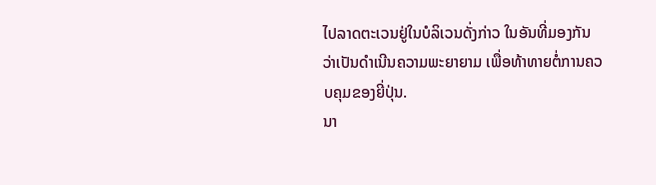ໄປລາດຕະເວນຢູ່ໃນບໍລິເວນດັ່ງກ່າວ ໃນອັນທີ່ມອງກັນວ່າເປັນດຳເນີນຄວາມພະຍາຍາມ ເພື່ອທ້າທາຍຕໍ່ການຄວບຄຸມຂອງຍີ່ປຸ່ນ.
ນາ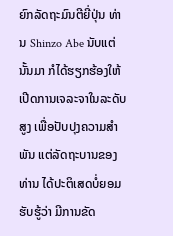ຍົກລັດຖະມົນຕີຍີ່ປຸ່ນ ທ່ານ Shinzo Abe ນັບແຕ່ນັ້ນມາ ກໍໄດ້ຮຽກຮ້ອງໃຫ້ເປີດການເຈລະຈາໃນລະດັບສູງ ເພື່ອປັບປຸງຄວາມສໍາພັນ ແຕ່ລັດຖະບານຂອງທ່ານ ໄດ້ປະຕິເສດບໍ່ຍອມຮັບຮູ້ວ່າ ມີການຂັດ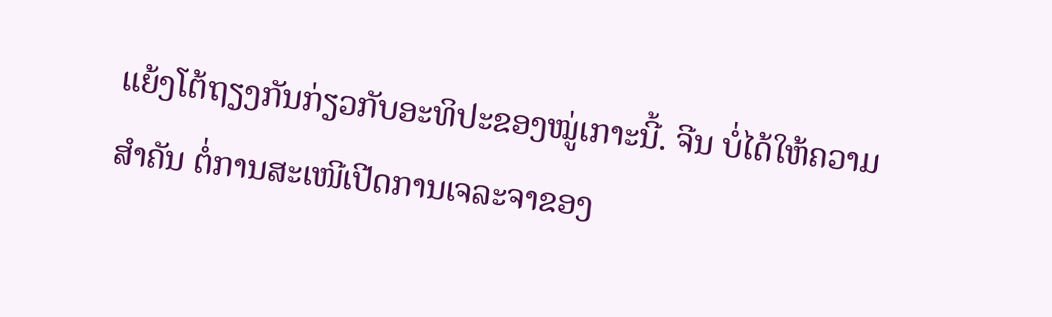ແຍ້ງໂຕ້ຖຽງກັນກ່ຽວກັບອະທິປະຂອງໝູ່ເກາະນີ້. ຈີນ ບໍ່ໄດ້ໃຫ້ຄວາມສຳຄັນ ຕໍ່ການສະເໜີເປີດການເຈລະຈາຂອງ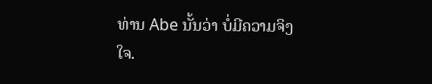ທ່ານ Abe ນັ້ນວ່າ ບໍ່ມີຄວາມຈິງໃຈ.